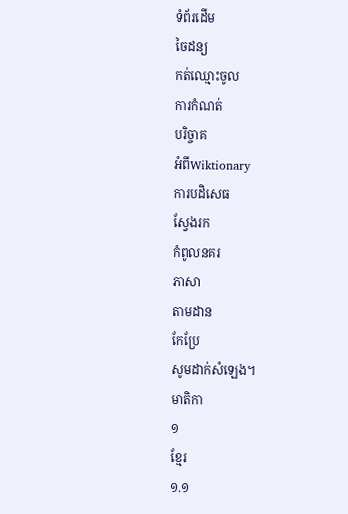ទំព័រដើម
ចៃដន្យ
កត់ឈ្មោះចូល
ការកំណត់
បរិច្ចាគ
អំពីWiktionary
ការបដិសេធ
ស្វែងរក
កំពូលនគរ
ភាសា
តាមដាន
កែប្រែ
សូមដាក់សំឡេង។
មាតិកា
១
ខ្មែរ
១.១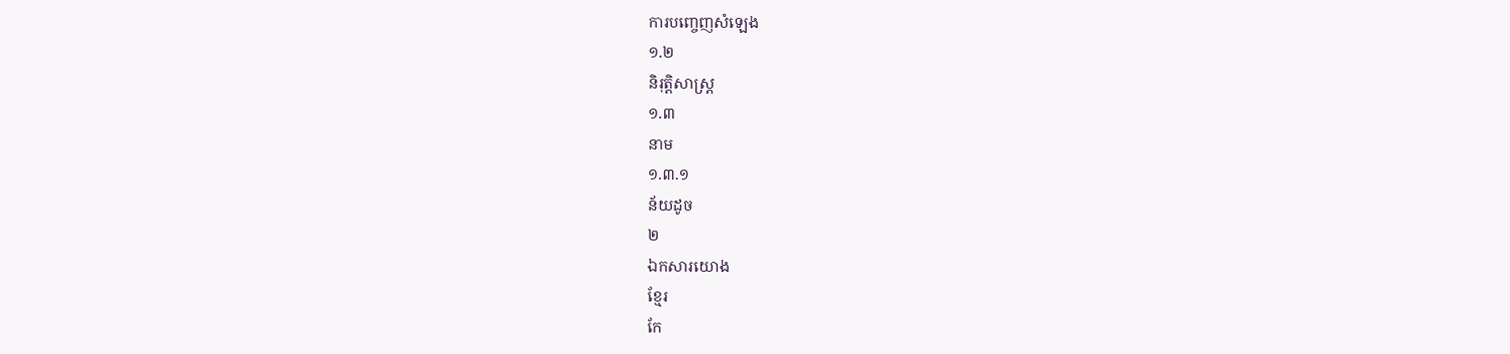ការបញ្ចេញសំឡេង
១.២
និរុត្តិសាស្ត្រ
១.៣
នាម
១.៣.១
ន័យដូច
២
ឯកសារយោង
ខ្មែរ
កែ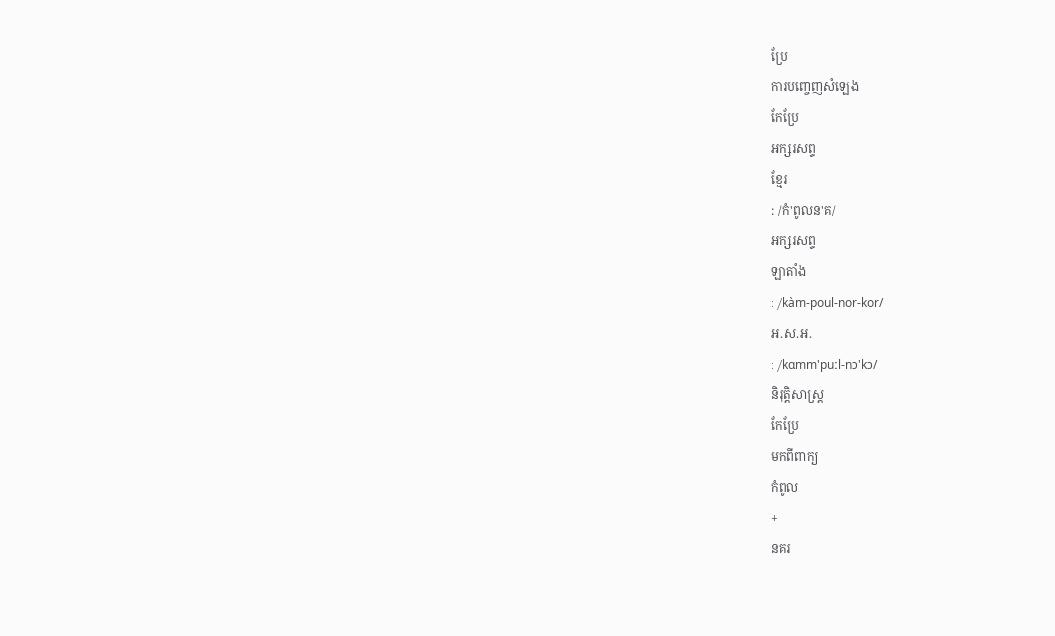ប្រែ
ការបញ្ចេញសំឡេង
កែប្រែ
អក្សរសព្ទ
ខ្មែរ
: /កំ'ពូលន'គ/
អក្សរសព្ទ
ឡាតាំង
: /kàm-poul-nor-kor/
អ.ស.អ.
: /kɑmm'puːl-nɔ'kɔ/
និរុត្តិសាស្ត្រ
កែប្រែ
មកពីពាក្យ
កំពូល
+
នគរ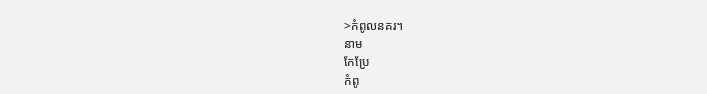>កំពូលនគរ។
នាម
កែប្រែ
កំពូ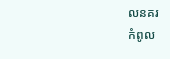លនគរ
កំពូល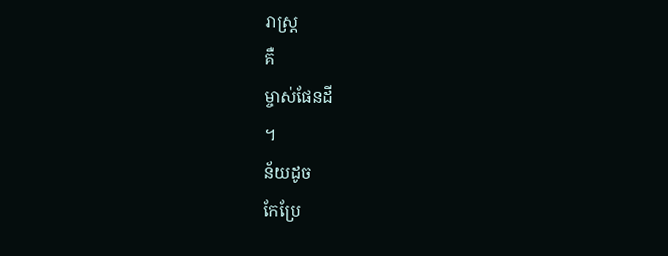រាស្រ្ត
គឺ
ម្ចាស់ផែនដី
។
ន័យដូច
កែប្រែ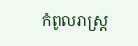កំពូលរាស្ត្រ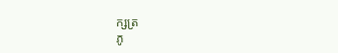ក្សត្រ
ភូ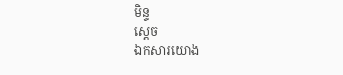មិន្ទ
ស្ដេច
ឯកសារយោង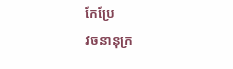កែប្រែ
វចនានុក្រ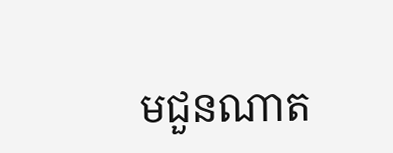មជួនណាត